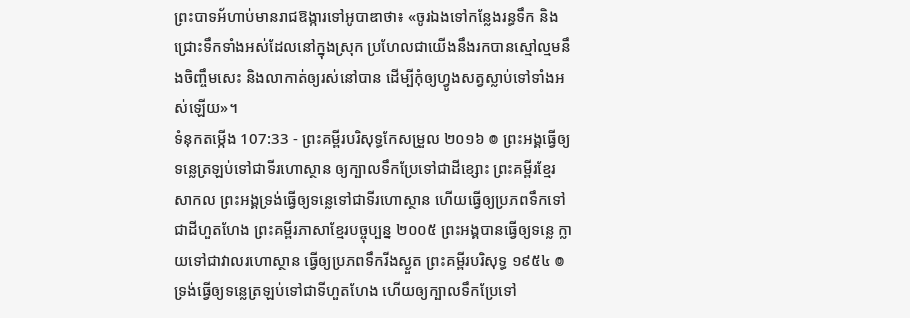ព្រះបាទអ័ហាប់មានរាជឱង្ការទៅអូបាឌាថា៖ «ចូរឯងទៅកន្លែងរន្ធទឹក និងជ្រោះទឹកទាំងអស់ដែលនៅក្នុងស្រុក ប្រហែលជាយើងនឹងរកបានស្មៅល្មមនឹងចិញ្ចឹមសេះ និងលាកាត់ឲ្យរស់នៅបាន ដើម្បីកុំឲ្យហ្វូងសត្វស្លាប់ទៅទាំងអស់ឡើយ»។
ទំនុកតម្កើង 107:33 - ព្រះគម្ពីរបរិសុទ្ធកែសម្រួល ២០១៦ ៙ ព្រះអង្គធ្វើឲ្យទន្លេត្រឡប់ទៅជាទីរហោស្ថាន ឲ្យក្បាលទឹកប្រែទៅជាដីខ្សោះ ព្រះគម្ពីរខ្មែរសាកល ព្រះអង្គទ្រង់ធ្វើឲ្យទន្លេទៅជាទីរហោស្ថាន ហើយធ្វើឲ្យប្រភពទឹកទៅជាដីហួតហែង ព្រះគម្ពីរភាសាខ្មែរបច្ចុប្បន្ន ២០០៥ ព្រះអង្គបានធ្វើឲ្យទន្លេ ក្លាយទៅជាវាលរហោស្ថាន ធ្វើឲ្យប្រភពទឹករីងស្ងួត ព្រះគម្ពីរបរិសុទ្ធ ១៩៥៤ ៙ ទ្រង់ធ្វើឲ្យទន្លេត្រឡប់ទៅជាទីហួតហែង ហើយឲ្យក្បាលទឹកប្រែទៅ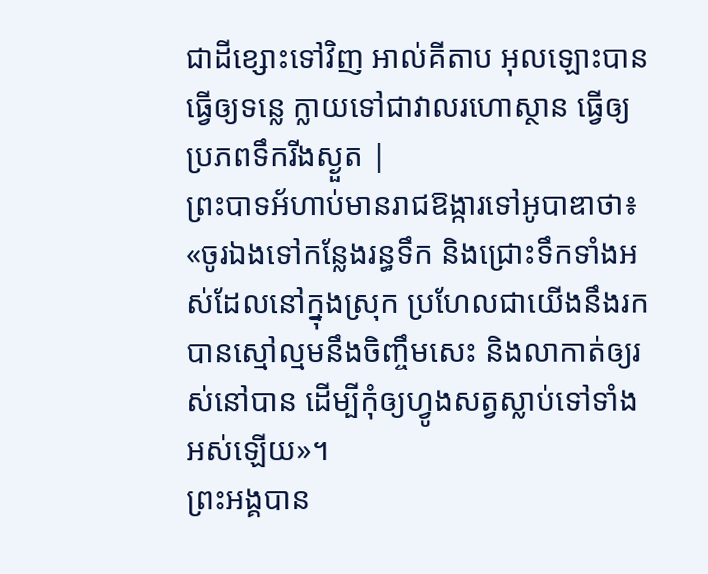ជាដីខ្សោះទៅវិញ អាល់គីតាប អុលឡោះបានធ្វើឲ្យទន្លេ ក្លាយទៅជាវាលរហោស្ថាន ធ្វើឲ្យប្រភពទឹករីងស្ងួត |
ព្រះបាទអ័ហាប់មានរាជឱង្ការទៅអូបាឌាថា៖ «ចូរឯងទៅកន្លែងរន្ធទឹក និងជ្រោះទឹកទាំងអស់ដែលនៅក្នុងស្រុក ប្រហែលជាយើងនឹងរកបានស្មៅល្មមនឹងចិញ្ចឹមសេះ និងលាកាត់ឲ្យរស់នៅបាន ដើម្បីកុំឲ្យហ្វូងសត្វស្លាប់ទៅទាំងអស់ឡើយ»។
ព្រះអង្គបាន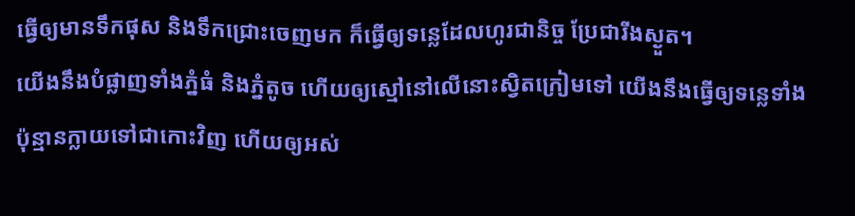ធ្វើឲ្យមានទឹកផុស និងទឹកជ្រោះចេញមក ក៏ធ្វើឲ្យទន្លេដែលហូរជានិច្ច ប្រែជារីងស្ងួត។
យើងនឹងបំផ្លាញទាំងភ្នំធំ និងភ្នំតូច ហើយឲ្យស្មៅនៅលើនោះស្វិតក្រៀមទៅ យើងនឹងធ្វើឲ្យទន្លេទាំងប៉ុន្មានក្លាយទៅជាកោះវិញ ហើយឲ្យអស់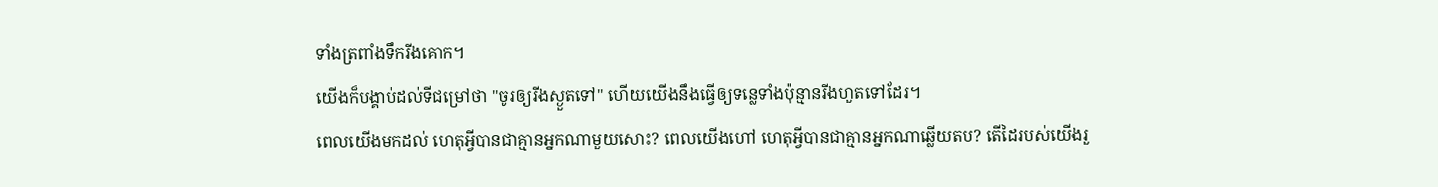ទាំងត្រពាំងទឹករីងគោក។
យើងក៏បង្គាប់ដល់ទីជម្រៅថា "ចូរឲ្យរីងស្ងួតទៅ" ហើយយើងនឹងធ្វើឲ្យទន្លេទាំងប៉ុន្មានរីងហួតទៅដែរ។
ពេលយើងមកដល់ ហេតុអ្វីបានជាគ្មានអ្នកណាមួយសោះ? ពេលយើងហៅ ហេតុអ្វីបានជាគ្មានអ្នកណាឆ្លើយតប? តើដៃរបស់យើងរួ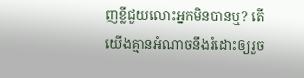ញខ្លីជួយលោះអ្នកមិនបានឬ? តើយើងគ្មានអំណាចនឹងរំដោះឲ្យរួច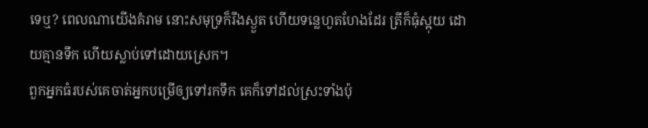ទេឬ? ពេលណាយើងគំរាម នោះសមុទ្រក៏រីងស្ងួត ហើយទន្លេហួតហែងដែរ ត្រីក៏ធុំស្អុយ ដោយគ្មានទឹក ហើយស្លាប់ទៅដោយស្រេក។
ពួកអ្នកធំរបស់គេចាត់អ្នកបម្រើឲ្យទៅរកទឹក គេក៏ទៅដល់ស្រះទាំងប៉ុ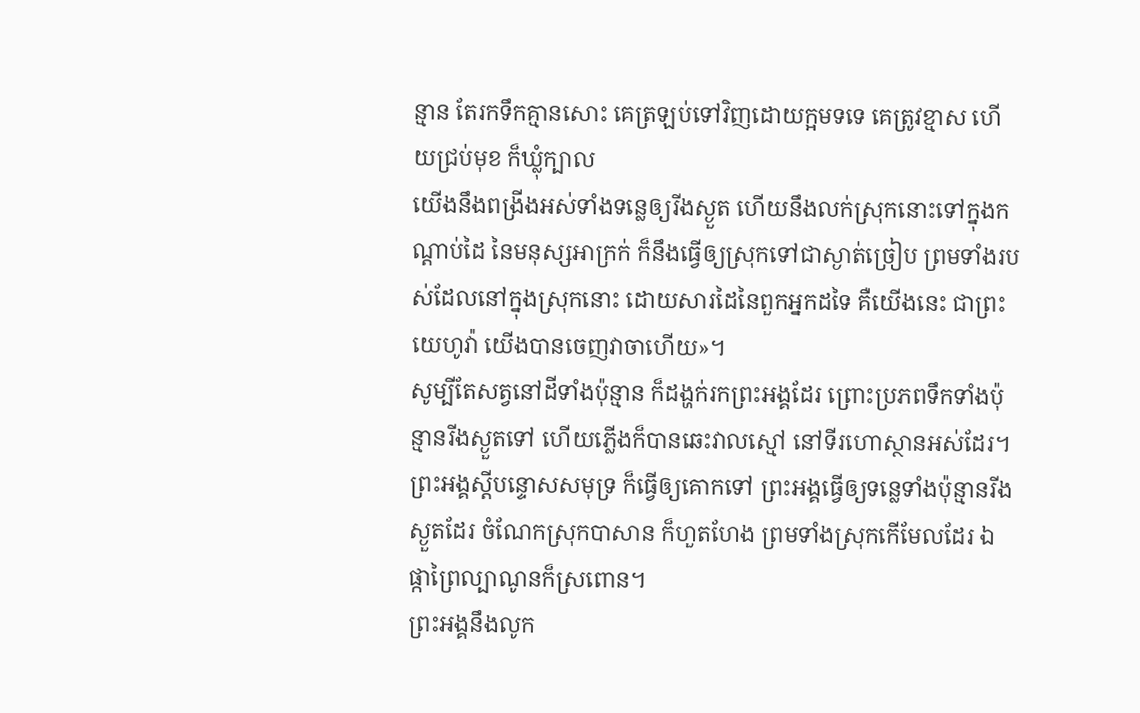ន្មាន តែរកទឹកគ្មានសោះ គេត្រឡប់ទៅវិញដោយក្អមទទេ គេត្រូវខ្មាស ហើយជ្រប់មុខ ក៏ឃ្លុំក្បាល
យើងនឹងពង្រីងអស់ទាំងទន្លេឲ្យរីងស្ងួត ហើយនឹងលក់ស្រុកនោះទៅក្នុងកណ្ដាប់ដៃ នៃមនុស្សអាក្រក់ ក៏នឹងធ្វើឲ្យស្រុកទៅជាស្ងាត់ច្រៀប ព្រមទាំងរបស់ដែលនៅក្នុងស្រុកនោះ ដោយសារដៃនៃពួកអ្នកដទៃ គឺយើងនេះ ជាព្រះយេហូវ៉ា យើងបានចេញវាចាហើយ»។
សូម្បីតែសត្វនៅដីទាំងប៉ុន្មាន ក៏ដង្ហក់រកព្រះអង្គដែរ ព្រោះប្រភពទឹកទាំងប៉ុន្មានរីងស្ងួតទៅ ហើយភ្លើងក៏បានឆេះវាលស្មៅ នៅទីរហោស្ថានអស់ដែរ។
ព្រះអង្គស្ដីបន្ទោសសមុទ្រ ក៏ធ្វើឲ្យគោកទៅ ព្រះអង្គធ្វើឲ្យទន្លេទាំងប៉ុន្មានរីងស្ងួតដែរ ចំណែកស្រុកបាសាន ក៏ហួតហែង ព្រមទាំងស្រុកកើមែលដែរ ឯផ្កាព្រៃល្បាណូនក៏ស្រពោន។
ព្រះអង្គនឹងលូក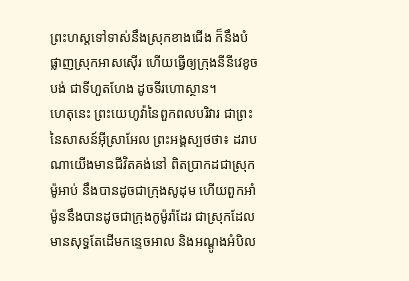ព្រះហស្តទៅទាស់នឹងស្រុកខាងជើង ក៏នឹងបំផ្លាញស្រុកអាសស៊ើរ ហើយធ្វើឲ្យក្រុងនីនីវេខូចបង់ ជាទីហួតហែង ដូចទីរហោស្ថាន។
ហេតុនេះ ព្រះយេហូវ៉ានៃពួកពលបរិវារ ជាព្រះនៃសាសន៍អ៊ីស្រាអែល ព្រះអង្គស្បថថា៖ ដរាបណាយើងមានជីវិតគង់នៅ ពិតប្រាកដជាស្រុកម៉ូអាប់ នឹងបានដូចជាក្រុងសូដុម ហើយពួកអាំម៉ូននឹងបានដូចជាក្រុងកូម៉ូរ៉ាដែរ ជាស្រុកដែលមានសុទ្ធតែដើមកន្ទេចអាល និងអណ្តូងអំបិល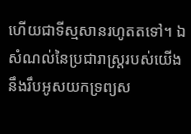ហើយជាទីស្មសានរហូតតទៅ។ ឯសំណល់នៃប្រជារាស្ត្ររបស់យើង នឹងរឹបអូសយកទ្រព្យស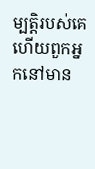ម្បត្តិរបស់គេ ហើយពួកអ្នកនៅមាន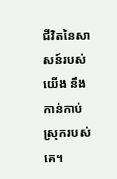ជីវិតនៃសាសន៍របស់យើង នឹងកាន់កាប់ស្រុករបស់គេ។